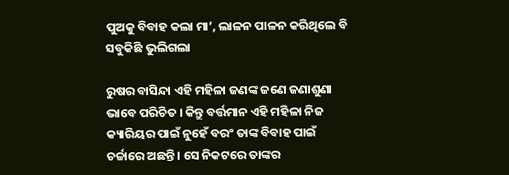ପୁଅକୁ ବିବାହ କଲା ମା’, ଲାଳନ ପାଳନ କରିଥିଲେ ବି ସବୁକିଛି ଭୁଲିଗଲା

ରୁଷର ବାସିନ୍ଦା ଏହି ମହିଳା ଜଣଙ୍କ ଜଣେ ଜଣାଶୁଣା ଭାବେ ପରିଚିତ । କିନ୍ତୁ ବର୍ତ୍ତମାନ ଏହି ମହିଳା ନିଜ କ୍ୟାରିୟର ପାଇଁ ନୁହେଁ ବରଂ ତାଙ୍କ ବିବାହ ପାଇଁ ଚର୍ଚ୍ଚାରେ ଅଛନ୍ତି । ସେ ନିକଟରେ ତାଙ୍କର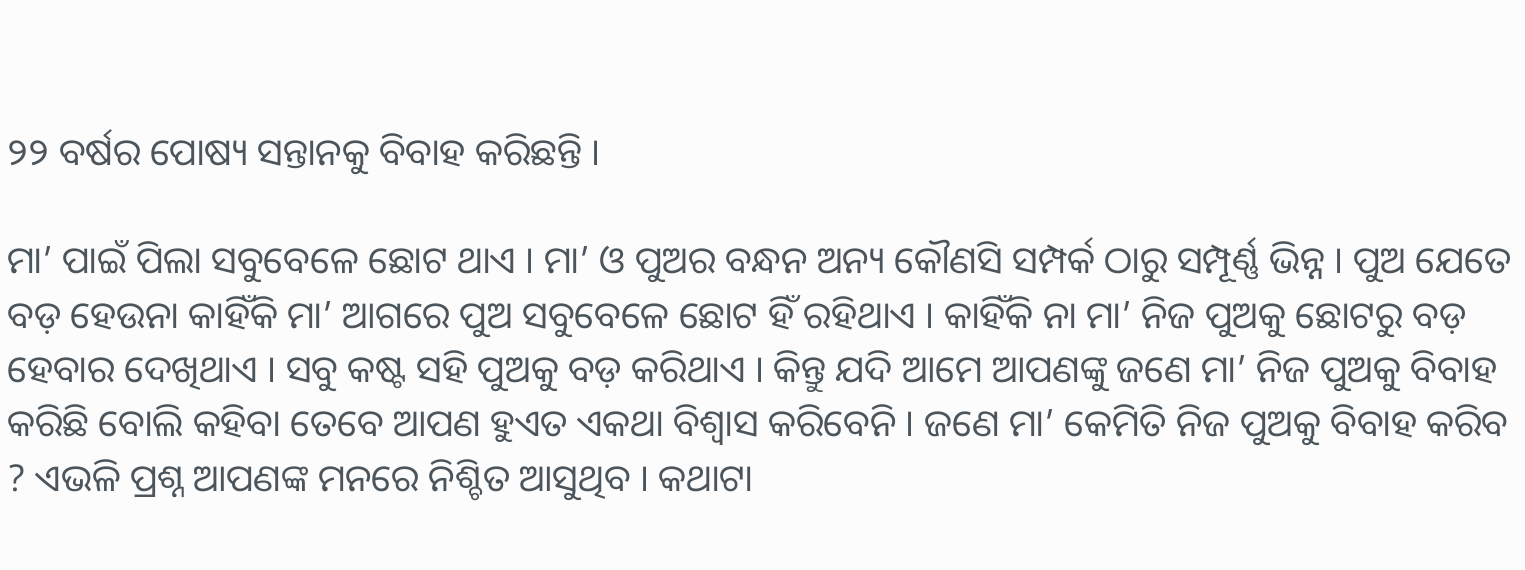୨୨ ବର୍ଷର ପୋଷ୍ୟ ସନ୍ତାନକୁ ବିବାହ କରିଛନ୍ତି ।

ମା’ ପାଇଁ ପିଲା ସବୁବେଳେ ଛୋଟ ଥାଏ । ମା’ ଓ ପୁଅର ବନ୍ଧନ ଅନ୍ୟ କୌଣସି ସମ୍ପର୍କ ଠାରୁ ସମ୍ପୂର୍ଣ୍ଣ ଭିନ୍ନ । ପୁଅ ଯେତେ ବଡ଼ ହେଉନା କାହିଁକି ମା’ ଆଗରେ ପୁଅ ସବୁବେଳେ ଛୋଟ ହିଁ ରହିଥାଏ । କାହିଁକି ନା ମା’ ନିଜ ପୁଅକୁ ଛୋଟରୁ ବଡ଼ ହେବାର ଦେଖିଥାଏ । ସବୁ କଷ୍ଟ ସହି ପୁଅକୁ ବଡ଼ କରିଥାଏ । କିନ୍ତୁ ଯଦି ଆମେ ଆପଣଙ୍କୁ ଜଣେ ମା’ ନିଜ ପୁଅକୁ ବିବାହ କରିଛି ବୋଲି କହିବା ତେବେ ଆପଣ ହୁଏତ ଏକଥା ବିଶ୍ୱାସ କରିବେନି । ଜଣେ ମା’ କେମିତି ନିଜ ପୁଅକୁ ବିବାହ କରିବ ? ଏଭଳି ପ୍ରଶ୍ନ ଆପଣଙ୍କ ମନରେ ନିଶ୍ଚିତ ଆସୁଥିବ । କଥାଟା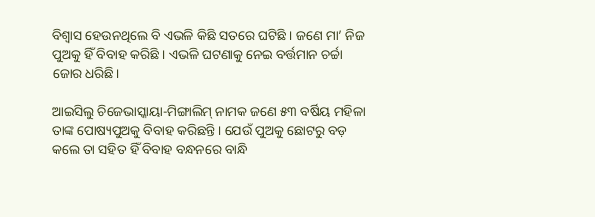ବିଶ୍ୱାସ ହେଉନଥିଲେ ବି ଏଭଳି କିଛି ସତରେ ଘଟିଛି । ଜଣେ ମା’ ନିଜ ପୁଅକୁ ହିଁ ବିବାହ କରିଛି । ଏଭଳି ଘଟଣାକୁ ନେଇ ବର୍ତ୍ତମାନ ଚର୍ଚ୍ଚା ଜୋର ଧରିଛି।

ଆଇସିଲୁ ଚିଜେଭାସ୍କାୟା-ମିଙ୍ଗାଲିମ୍ ନାମକ ଜଣେ ୫୩ ବର୍ଷିୟ ମହିଳା ତାଙ୍କ ପୋଷ୍ୟପୁଅକୁ ବିବାହ କରିଛନ୍ତି । ଯେଉଁ ପୁଅକୁ ଛୋଟରୁ ବଡ଼ କଲେ ତା ସହିତ ହିଁ ବିବାହ ବନ୍ଧନରେ ବାନ୍ଧି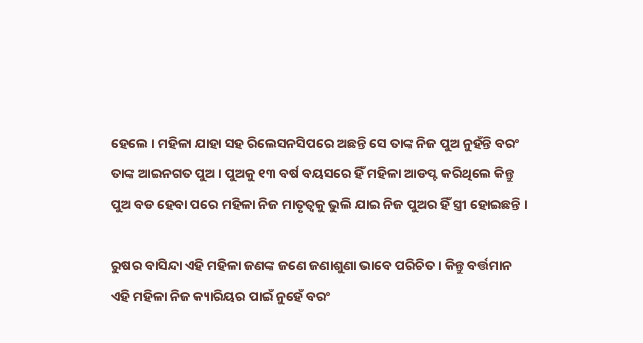ହେଲେ । ମହିଳା ଯାହା ସହ ରିଲେସନସିପରେ ଅଛନ୍ତି ସେ ତାଙ୍କ ନିଜ ପୁଅ ନୁହଁନ୍ତି ବରଂ ତାଙ୍କ ଆଇନଗତ ପୁଅ । ପୁଅକୁ ୧୩ ବର୍ଷ ବୟସରେ ହିଁ ମହିଳା ଆଡପ୍ଟ କରିଥିଲେ କିନ୍ତୁ ପୁଅ ବଡ ହେବା ପରେ ମହିଳା ନିଜ ମାତୃତ୍ୱକୁ ଭୁଲି ଯାଇ ନିଜ ପୁଅର ହିଁ ସ୍ତ୍ରୀ ହୋଇଛନ୍ତି ।

ରୁଷର ବାସିନ୍ଦା ଏହି ମହିଳା ଜଣଙ୍କ ଜଣେ ଜଣାଶୁଣା ଭାବେ ପରିଚିତ । କିନ୍ତୁ ବର୍ତ୍ତମାନ ଏହି ମହିଳା ନିଜ କ୍ୟାରିୟର ପାଇଁ ନୁହେଁ ବରଂ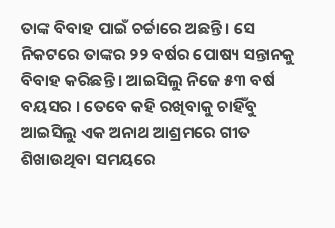ତାଙ୍କ ବିବାହ ପାଇଁ ଚର୍ଚ୍ଚାରେ ଅଛନ୍ତି । ସେ ନିକଟରେ ତାଙ୍କର ୨୨ ବର୍ଷର ପୋଷ୍ୟ ସନ୍ତାନକୁ ବିବାହ କରିଛନ୍ତି । ଆଇସିଲୁ ନିଜେ ୫୩ ବର୍ଷ ବୟସର । ତେବେ କହି ରଖିବାକୁ ଚାହିଁବୁ ଆଇସିଲୁ ଏକ ଅନାଥ ଆଶ୍ରମରେ ଗୀତ ଶିଖାଉଥିବା ସମୟରେ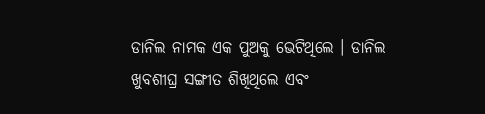ଡାନିଲ ନାମକ ଏକ ପୁଅକୁ ଭେଟିଥିଲେ । ଡାନିଲ ଖୁବଶୀଘ୍ର ସଙ୍ଗୀତ ଶିଖିଥିଲେ ଏବଂ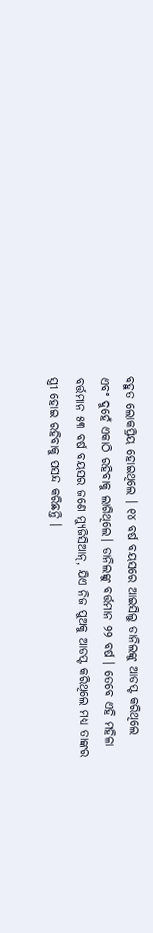ବହୁତ ଲୋକପ୍ରିୟ ହୋଇଥିଲେ । ୧୪ ବର୍ଷ ବୟସରେ ଆଇସିଲୁ ଡାନିଲଙ୍କୁ ଆଡପ୍ଟ କରିଥିଲେ ଏବଂ ଦୁହେଁ ଏକାଠି ରହିବାକୁ ଲାଗିଥିଲେ। ଡାନିଲଙ୍କୁ ବର୍ତ୍ତମାନ ୨୨ ବର୍ଷ । ତେବେ ଏହି ମହିଳା ବର୍ତ୍ତମାନ ୫୩ ବର୍ଷ ବୟସର ଜଣେ ମ୍ୟୁଜିସିଆନ୍‌, ଯିଏ ନିଜ ପୁଅକୁ ଆଡପ୍ଟ କରିଥିଲେ ମଧ୍ୟ ତାଙ୍କର ସ୍ତ୍ରୀ ହୋଇ ରହିବାକୁ ପସନ୍ଦ କରିଛନ୍ତି ।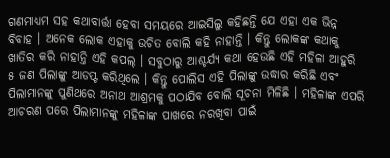ଗଣମାଧ୍ୟମ ସହ କଥାବାର୍ତ୍ତା ହେବା ସମୟରେ ଆଇସିଲୁ କହିଛନ୍ତି ଯେ ଏହା ଏକ ଭିନ୍ନ ବିବାହ । ଅନେକ ଲୋକ ଏହାକୁ ଉଚିତ ବୋଲି କହି ନାହାନ୍ତି । କିନ୍ତୁ ଲୋକଙ୍କ କଥାକୁ ଖାତିର କରି ନାହାନ୍ତି ଏହି କପଲ୍‌ । ସବୁଠାରୁ ଆଶ୍ଚର୍ଯ୍ୟ କଥା ହେଉଛି ଏହି ମହିଳା ଆହୁରି ୫ ଜଣ ପିଲାଙ୍କୁ ଆଡପ୍ଟ କରିଥିଲେ । କିନ୍ତୁ ପୋଲିସ ଏହି ପିଲାଙ୍କୁ ଉଦ୍ଧାର କରିଛି ଏବଂ ପିଲାମାନଙ୍କୁ ପୁଣିଥରେ ଅନାଥ ଆଶ୍ରମକୁ ପଠାଯିବ ବୋଲି ସୂଚନା ମିଳିଛି । ମହିଳାଙ୍କ ଏପରି ଆଚରଣ ପରେ ପିଲାମାନଙ୍କୁ ମହିଳାଙ୍କ ପାଖରେ ନରଖିବା ପାଇଁ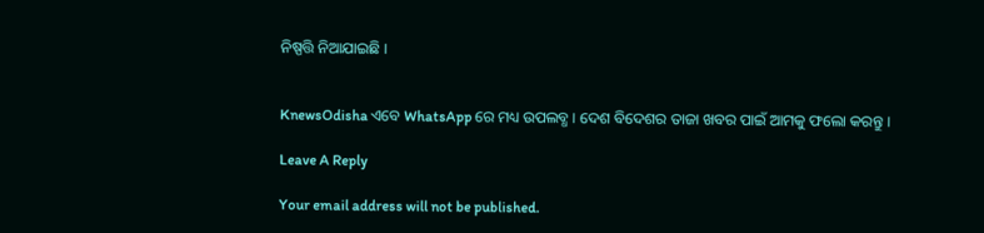ନିଷ୍ପତ୍ତି ନିଆଯାଇଛି ।


KnewsOdisha ଏବେ WhatsApp ରେ ମଧ୍ୟ ଉପଲବ୍ଧ । ଦେଶ ବିଦେଶର ତାଜା ଖବର ପାଇଁ ଆମକୁ ଫଲୋ କରନ୍ତୁ ।

Leave A Reply

Your email address will not be published.